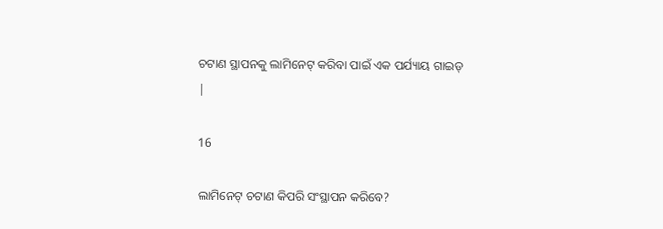ଚଟାଣ ସ୍ଥାପନକୁ ଲାମିନେଟ୍ କରିବା ପାଇଁ ଏକ ପର୍ଯ୍ୟାୟ ଗାଇଡ୍ |

16

ଲାମିନେଟ୍ ଚଟାଣ କିପରି ସଂସ୍ଥାପନ କରିବେ?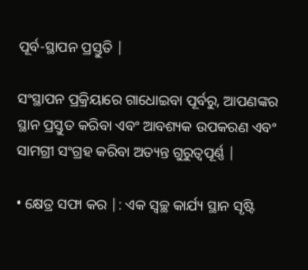ପୂର୍ବ-ସ୍ଥାପନ ପ୍ରସ୍ତୁତି |

ସଂସ୍ଥାପନ ପ୍ରକ୍ରିୟାରେ ଗାଧୋଇବା ପୂର୍ବରୁ, ଆପଣଙ୍କର ସ୍ଥାନ ପ୍ରସ୍ତୁତ କରିବା ଏବଂ ଆବଶ୍ୟକ ଉପକରଣ ଏବଂ ସାମଗ୍ରୀ ସଂଗ୍ରହ କରିବା ଅତ୍ୟନ୍ତ ଗୁରୁତ୍ୱପୂର୍ଣ୍ଣ |

• କ୍ଷେତ୍ର ସଫା କର |: ଏକ ସ୍ୱଚ୍ଛ କାର୍ଯ୍ୟ ସ୍ଥାନ ସୃଷ୍ଟି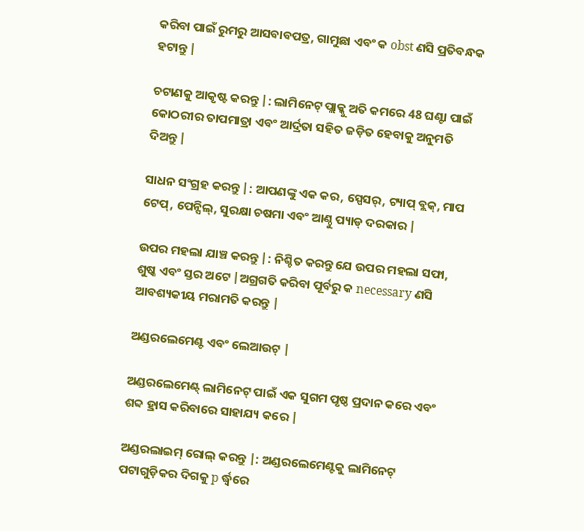କରିବା ପାଇଁ ରୁମରୁ ଆସବାବପତ୍ର, ଗାମୁଛା ଏବଂ କ obst ଣସି ପ୍ରତିବନ୍ଧକ ହଟାନ୍ତୁ |

ଚଟାଣକୁ ଆକୃଷ୍ଟ କରନ୍ତୁ |: ଲାମିନେଟ୍ ପ୍ଲାକ୍କୁ ଅତି କମରେ 48 ଘଣ୍ଟା ପାଇଁ କୋଠରୀର ତାପମାତ୍ରା ଏବଂ ଆର୍ଦ୍ରତା ସହିତ ଜଡ଼ିତ ହେବାକୁ ଅନୁମତି ଦିଅନ୍ତୁ |

ସାଧନ ସଂଗ୍ରହ କରନ୍ତୁ |: ଆପଣଙ୍କୁ ଏକ କର, ସ୍ପେସର୍, ଟ୍ୟାପ୍ ବ୍ଲକ୍, ମାପ ଟେପ୍, ପେନ୍ସିଲ୍, ସୁରକ୍ଷା ଚଷମା ଏବଂ ଆଣ୍ଠୁ ପ୍ୟାଡ୍ ଦରକାର |

ଉପର ମହଲା ଯାଞ୍ଚ କରନ୍ତୁ |: ନିଶ୍ଚିତ କରନ୍ତୁ ଯେ ଉପର ମହଲା ସଫା, ଶୁଷ୍କ ଏବଂ ସ୍ତର ଅଟେ |ଅଗ୍ରଗତି କରିବା ପୂର୍ବରୁ କ necessary ଣସି ଆବଶ୍ୟକୀୟ ମରାମତି କରନ୍ତୁ |

ଅଣ୍ଡରଲେମେଣ୍ଟ ଏବଂ ଲେଆଉଟ୍ |

ଅଣ୍ଡରଲେମେଣ୍ଟ୍ ଲାମିନେଟ୍ ପାଇଁ ଏକ ସୁଗମ ପୃଷ୍ଠ ପ୍ରଦାନ କରେ ଏବଂ ଶବ୍ଦ ହ୍ରାସ କରିବାରେ ସାହାଯ୍ୟ କରେ |

ଅଣ୍ଡରଲାଇମ୍ ରୋଲ୍ କରନ୍ତୁ |: ଅଣ୍ଡରଲେମେଣ୍ଟକୁ ଲାମିନେଟ୍ ପଟାଗୁଡ଼ିକର ଦିଗକୁ p ର୍ଦ୍ଧ୍ୱରେ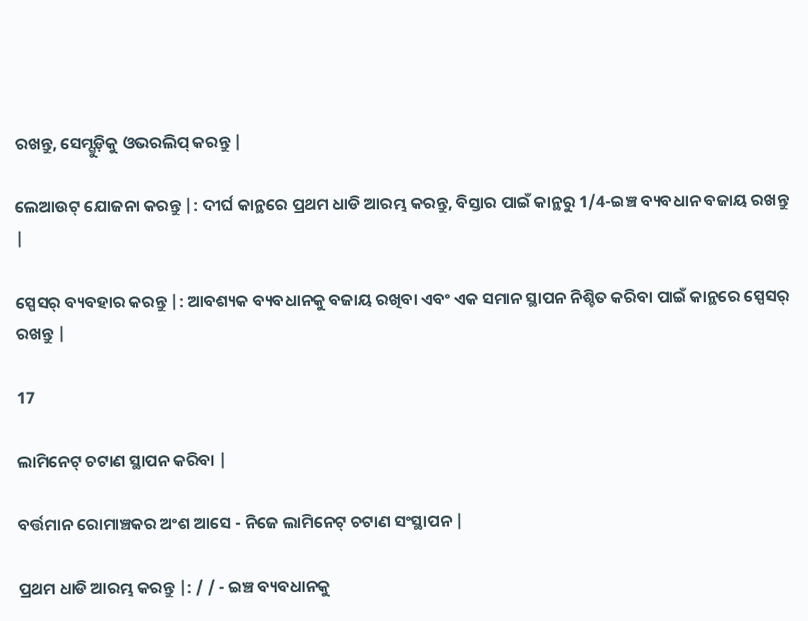ରଖନ୍ତୁ, ସେମ୍ଗୁଡ଼ିକୁ ଓଭରଲିପ୍ କରନ୍ତୁ |

ଲେଆଉଟ୍ ଯୋଜନା କରନ୍ତୁ |: ଦୀର୍ଘ କାନ୍ଥରେ ପ୍ରଥମ ଧାଡି ଆରମ୍ଭ କରନ୍ତୁ, ବିସ୍ତାର ପାଇଁ କାନ୍ଥରୁ 1/4-ଇଞ୍ଚ ବ୍ୟବଧାନ ବଜାୟ ରଖନ୍ତୁ |

ସ୍ପେସର୍ ବ୍ୟବହାର କରନ୍ତୁ |: ଆବଶ୍ୟକ ବ୍ୟବଧାନକୁ ବଜାୟ ରଖିବା ଏବଂ ଏକ ସମାନ ସ୍ଥାପନ ନିଶ୍ଚିତ କରିବା ପାଇଁ କାନ୍ଥରେ ସ୍ପେସର୍ ରଖନ୍ତୁ |

17

ଲାମିନେଟ୍ ଚଟାଣ ସ୍ଥାପନ କରିବା |

ବର୍ତ୍ତମାନ ରୋମାଞ୍ଚକର ଅଂଶ ଆସେ - ନିଜେ ଲାମିନେଟ୍ ଚଟାଣ ସଂସ୍ଥାପନ |

ପ୍ରଥମ ଧାଡି ଆରମ୍ଭ କରନ୍ତୁ |: / / - ଇଞ୍ଚ ବ୍ୟବଧାନକୁ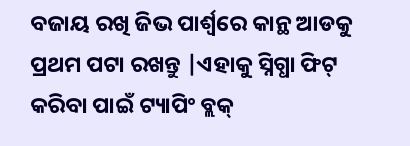ବଜାୟ ରଖି ଜିଭ ପାର୍ଶ୍ୱରେ କାନ୍ଥ ଆଡକୁ ପ୍ରଥମ ପଟା ରଖନ୍ତୁ |ଏହାକୁ ସ୍ନିଗ୍ଧା ଫିଟ୍ କରିବା ପାଇଁ ଟ୍ୟାପିଂ ବ୍ଲକ୍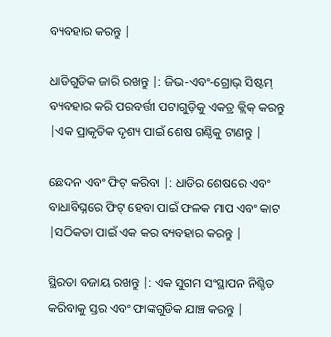ବ୍ୟବହାର କରନ୍ତୁ |

ଧାଡିଗୁଡିକ ଜାରି ରଖନ୍ତୁ |: ଜିଭ-ଏବଂ-ଗ୍ରୋଭ୍ ସିଷ୍ଟମ୍ ବ୍ୟବହାର କରି ପରବର୍ତ୍ତୀ ପଟାଗୁଡ଼ିକୁ ଏକତ୍ର କ୍ଲିକ୍ କରନ୍ତୁ |ଏକ ପ୍ରାକୃତିକ ଦୃଶ୍ୟ ପାଇଁ ଶେଷ ଗଣ୍ଠିକୁ ଟାଣନ୍ତୁ |

ଛେଦନ ଏବଂ ଫିଟ୍ କରିବା |: ଧାଡିର ଶେଷରେ ଏବଂ ବାଧାବିଘ୍ନରେ ଫିଟ୍ ହେବା ପାଇଁ ଫଳକ ମାପ ଏବଂ କାଟ |ସଠିକତା ପାଇଁ ଏକ କର ବ୍ୟବହାର କରନ୍ତୁ |

ସ୍ଥିରତା ବଜାୟ ରଖନ୍ତୁ |: ଏକ ସୁଗମ ସଂସ୍ଥାପନ ନିଶ୍ଚିତ କରିବାକୁ ସ୍ତର ଏବଂ ଫାଙ୍କଗୁଡିକ ଯାଞ୍ଚ କରନ୍ତୁ |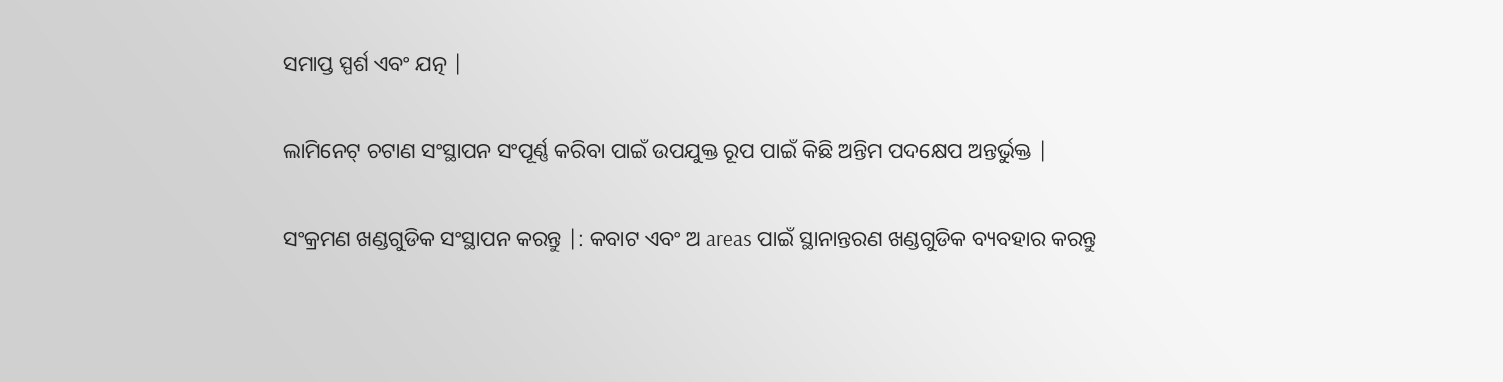ସମାପ୍ତ ସ୍ପର୍ଶ ଏବଂ ଯତ୍ନ |

ଲାମିନେଟ୍ ଚଟାଣ ସଂସ୍ଥାପନ ସଂପୂର୍ଣ୍ଣ କରିବା ପାଇଁ ଉପଯୁକ୍ତ ରୂପ ପାଇଁ କିଛି ଅନ୍ତିମ ପଦକ୍ଷେପ ଅନ୍ତର୍ଭୁକ୍ତ |

ସଂକ୍ରମଣ ଖଣ୍ଡଗୁଡିକ ସଂସ୍ଥାପନ କରନ୍ତୁ |: କବାଟ ଏବଂ ଅ areas ପାଇଁ ସ୍ଥାନାନ୍ତରଣ ଖଣ୍ଡଗୁଡିକ ବ୍ୟବହାର କରନ୍ତୁ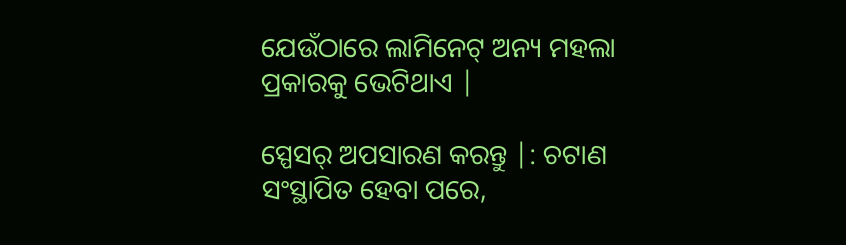ଯେଉଁଠାରେ ଲାମିନେଟ୍ ଅନ୍ୟ ମହଲା ପ୍ରକାରକୁ ଭେଟିଥାଏ |

ସ୍ପେସର୍ ଅପସାରଣ କରନ୍ତୁ |: ଚଟାଣ ସଂସ୍ଥାପିତ ହେବା ପରେ,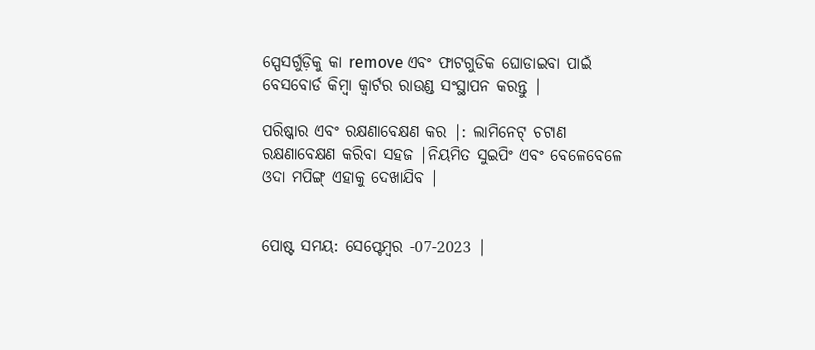ସ୍ପେସର୍ଗୁଡ଼ିକୁ କା remove ଏବଂ ଫାଟଗୁଡିକ ଘୋଡାଇବା ପାଇଁ ବେସବୋର୍ଡ କିମ୍ବା କ୍ୱାର୍ଟର ରାଉଣ୍ଡ ସଂସ୍ଥାପନ କରନ୍ତୁ |

ପରିଷ୍କାର ଏବଂ ରକ୍ଷଣାବେକ୍ଷଣ କର |: ଲାମିନେଟ୍ ଚଟାଣ ରକ୍ଷଣାବେକ୍ଷଣ କରିବା ସହଜ |ନିୟମିତ ସୁଇପିଂ ଏବଂ ବେଳେବେଳେ ଓଦା ମପିଙ୍ଗ୍ ଏହାକୁ ଦେଖାଯିବ |


ପୋଷ୍ଟ ସମୟ: ସେପ୍ଟେମ୍ବର -07-2023 |